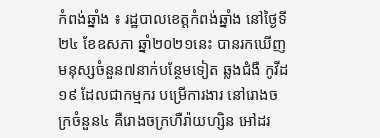កំពង់ឆ្នាំង ៖ រដ្ឋបាលខេត្តកំពង់ឆ្នាំង នៅថ្ងៃទី២៤ ខែឧសភា ឆ្នាំ២០២១នេះ បានរកឃើញមនុស្សចំនួន៧នាក់បន្ថែមទៀត ឆ្លងជំងឺ កូវីដ១៩ ដែលជាកម្មករ បម្រើការងារ នៅរោងចក្រចំនួន៤ គឺរោងចក្រហឺរ៉ាយហ្សិន អៅដរ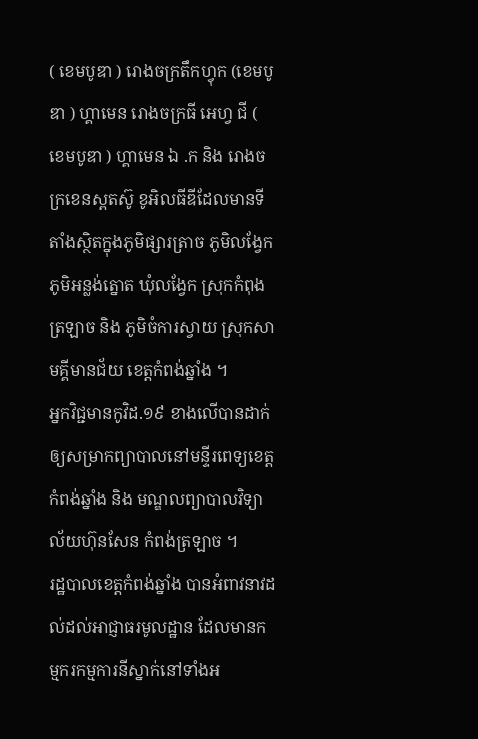( ខេមបូឌា ) រោងចក្រតឹកហ្វុក (ខេមបូឌា ) ហ្គាមេន រោងចក្រធី អេហ្វ ជី ( ខេមបូឌា ) ហ្គាមេន ឯ .ក និង រោងចក្រខេនស្ពតស៊ូ ខូអិលធីឌីដែលមានទីតាំងស្ថិតក្នុងភូមិផ្សារត្រាច ភូមិលង្វែក ភូមិអន្លង់ត្នោត ឃុំលង្វែក ស្រុកកំពុងត្រឡាច និង ភូមិចំការស្វាយ ស្រុកសាមគ្គីមានជ័យ ខេត្តកំពង់ឆ្នាំង ។
អ្នកវិជ្ជមានកូវិដ.១៩ ខាងលើបានដាក់ឲ្យសម្រាកព្យាបាលនៅមន្ទីរពេទ្យខេត្តកំពង់ឆ្នាំង និង មណ្ឌលព្យាបាលវិទ្យាល័យហ៊ុនសែន កំពង់ត្រឡាច ។
រដ្ឋបាលខេត្តកំពង់ឆ្នាំង បានអំពាវនាវដល់ដល់អាជ្ញាធរមូលដ្ឋាន ដែលមានកម្មករកម្មការនីស្នាក់នៅទាំងអ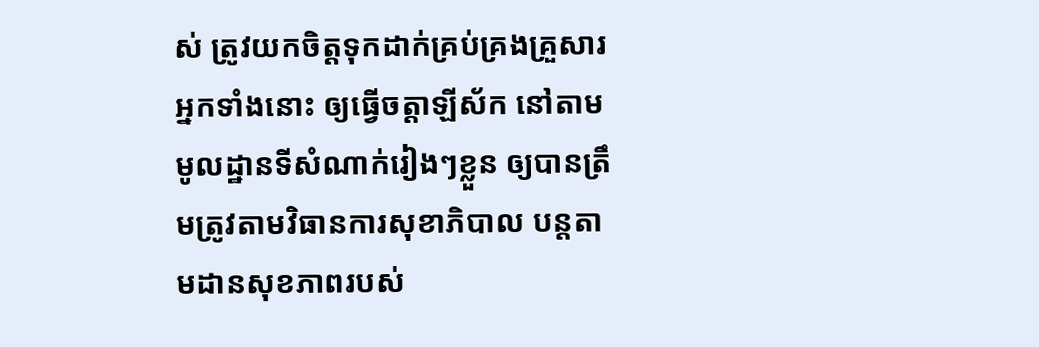ស់ ត្រូវយកចិត្តទុកដាក់គ្រប់គ្រងគ្រួសារអ្នកទាំងនោះ ឲ្យធ្វើចត្តាឡីស័ក នៅតាមមូលដ្ឋានទីសំណាក់រៀងៗខ្លួន ឲ្យបានត្រឹមត្រូវតាមវិធានការសុខាភិបាល បន្តតាមដានសុខភាពរបស់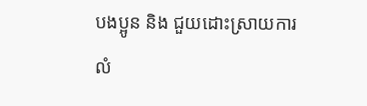បងប្អូន និង ជួយដោះស្រាយការលំ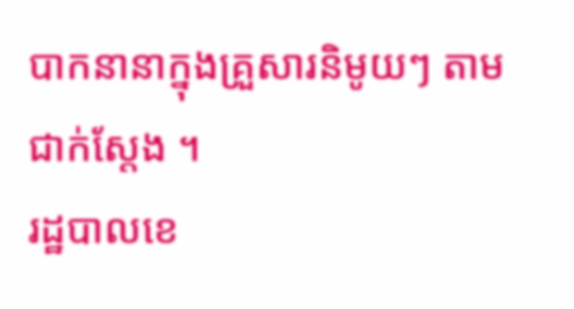បាកនានាក្នុងគ្រួសារនិមូយៗ តាមជាក់ស្តែង ។
រដ្ឋបាលខេ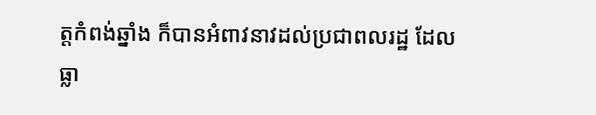ត្តកំពង់ឆ្នាំង ក៏បានអំពាវនាវដល់ប្រជាពលរដ្ឋ ដែលធ្លា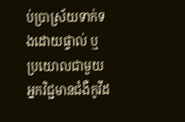ប់ប្រាស្រ័យទាក់ទងដោយផ្ទាល់ ឬប្រយោលជាមួយអ្នកវិជ្ជមានជំងឺកូវីដ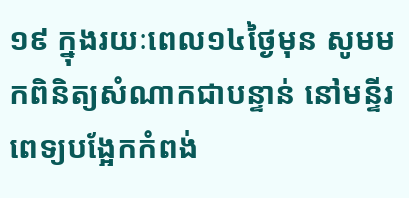១៩ ក្នុងរយៈពេល១៤ថ្ងៃមុន សូមមកពិនិត្យសំណាកជាបន្ទាន់ នៅមន្ទីរពេទ្យបង្អែកកំពង់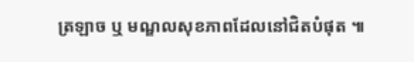ត្រឡាច ឬ មណ្ឌលសុខភាពដែលនៅជិតបំផុត ៕